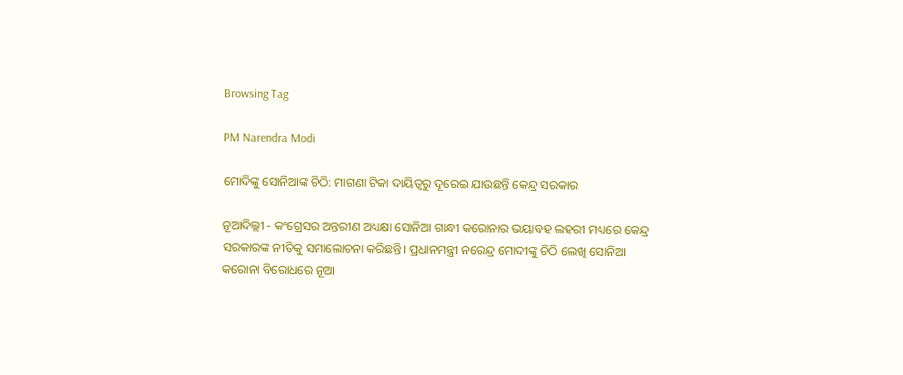Browsing Tag

PM Narendra Modi

ମୋଦିଙ୍କୁ ସୋନିଆଙ୍କ ଚିଠି: ମାଗଣା ଟିକା ଦାୟିତ୍ବରୁ ଦୂରେଇ ଯାଉଛନ୍ତି କେନ୍ଦ୍ର ସରକାର

ନୂଆଦିଲ୍ଲୀ - କଂଗ୍ରେସର ଅନ୍ତରୀଣ ଅଧ୍ୟକ୍ଷା ସୋନିଆ ଗାନ୍ଧୀ କରୋନାର ଭୟାବହ ଲହରୀ ମଧ୍ୟରେ କେନ୍ଦ୍ର ସରକାରଙ୍କ ନୀତିକୁ ସମାଲୋଚନା କରିଛନ୍ତି। ପ୍ରଧାନମନ୍ତ୍ରୀ ନରେନ୍ଦ୍ର ମୋଦୀଙ୍କୁ ଚିଠି ଲେଖି ସୋନିଆ କରୋନା ବିରୋଧରେ ନୂଆ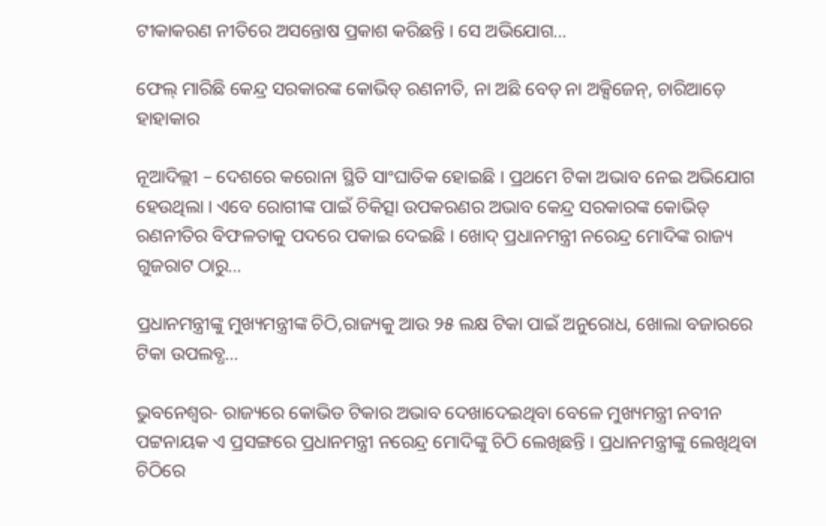ଟୀକାକରଣ ନୀତିରେ ଅସନ୍ତୋଷ ପ୍ରକାଶ କରିଛନ୍ତି । ସେ ଅଭିଯୋଗ…

ଫେଲ୍ ମାରିଛି କେନ୍ଦ୍ର ସରକାରଙ୍କ କୋଭିଡ୍ ରଣନୀତି, ନା ଅଛି ବେଡ୍ ନା ଅକ୍ସିଜେନ୍‌, ଚାରିଆଡ଼େ ହାହାକାର

ନୂଆଦିଲ୍ଲୀ – ଦେଶରେ କରୋନା ସ୍ଥିତି ସାଂଘାତିକ ହୋଇଛି । ପ୍ରଥମେ ଟିକା ଅଭାବ ନେଇ ଅଭିଯୋଗ ହେଉଥିଲା । ଏବେ ରୋଗୀଙ୍କ ପାଇଁ ଚିକିତ୍ସା ଉପକରଣର ଅଭାବ କେନ୍ଦ୍ର ସରକାରଙ୍କ କୋଭିଡ୍ ରଣନୀତିର ବିଫଳତାକୁ ପଦରେ ପକାଇ ଦେଇଛି । ଖୋଦ୍ ପ୍ରଧାନମନ୍ତ୍ରୀ ନରେନ୍ଦ୍ର ମୋଦିଙ୍କ ରାଜ୍ୟ ଗୁଜରାଟ ଠାରୁ…

ପ୍ରଧାନମନ୍ତ୍ରୀଙ୍କୁ ମୁଖ୍ୟମନ୍ତ୍ରୀଙ୍କ ଚିଠି,ରାଜ୍ୟକୁ ଆଉ ୨୫ ଲକ୍ଷ ଟିକା ପାଇଁ ଅନୁରୋଧ, ଖୋଲା ବଜାରରେ ଟିକା ଉପଲବ୍ଧ…

ଭୁବନେଶ୍ୱର- ରାଜ୍ୟରେ କୋଭିଡ ଟିକାର ଅଭାବ ଦେଖାଦେଇଥିବା ବେଳେ ମୁଖ୍ୟମନ୍ତ୍ରୀ ନବୀନ ପଟ୍ଟନାୟକ ଏ ପ୍ରସଙ୍ଗରେ ପ୍ରଧାନମନ୍ତ୍ରୀ ନରେନ୍ଦ୍ର ମୋଦିଙ୍କୁ ଚିଠି ଲେଖିଛନ୍ତି । ପ୍ରଧାନମନ୍ତ୍ରୀଙ୍କୁ ଲେଖିଥିବା ଚିଠିରେ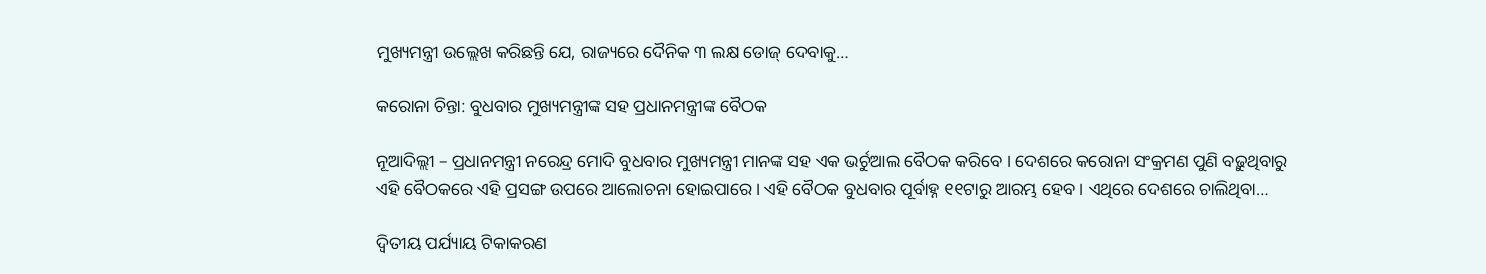ମୁଖ୍ୟମନ୍ତ୍ରୀ ଉଲ୍ଲେଖ କରିଛନ୍ତି ଯେ, ରାଜ୍ୟରେ ଦୈନିକ ୩ ଲକ୍ଷ ଡୋଜ୍ ଦେବାକୁ…

କରୋନା ଚିନ୍ତା: ବୁଧବାର ମୁଖ୍ୟମନ୍ତ୍ରୀଙ୍କ ସହ ପ୍ରଧାନମନ୍ତ୍ରୀଙ୍କ ବୈଠକ

ନୂଆଦିଲ୍ଲୀ – ପ୍ରଧାନମନ୍ତ୍ରୀ ନରେନ୍ଦ୍ର ମୋଦି ବୁଧବାର ମୁଖ୍ୟମନ୍ତ୍ରୀ ମାନଙ୍କ ସହ ଏକ ଭର୍ଚୁଆଲ ବୈଠକ କରିବେ । ଦେଶରେ କରୋନା ସଂକ୍ରମଣ ପୁଣି ବଢ଼ୁଥିବାରୁ ଏହି ବୈଠକରେ ଏହି ପ୍ରସଙ୍ଗ ଉପରେ ଆଲୋଚନା ହୋଇପାରେ । ଏହି ବୈଠକ ବୁଧବାର ପୂର୍ବାହ୍ନ ୧୧ଟାରୁ ଆରମ୍ଭ ହେବ । ଏଥିରେ ଦେଶରେ ଚାଲିଥିବା…

ଦ୍ୱିତୀୟ ପର୍ଯ୍ୟାୟ ଟିକାକରଣ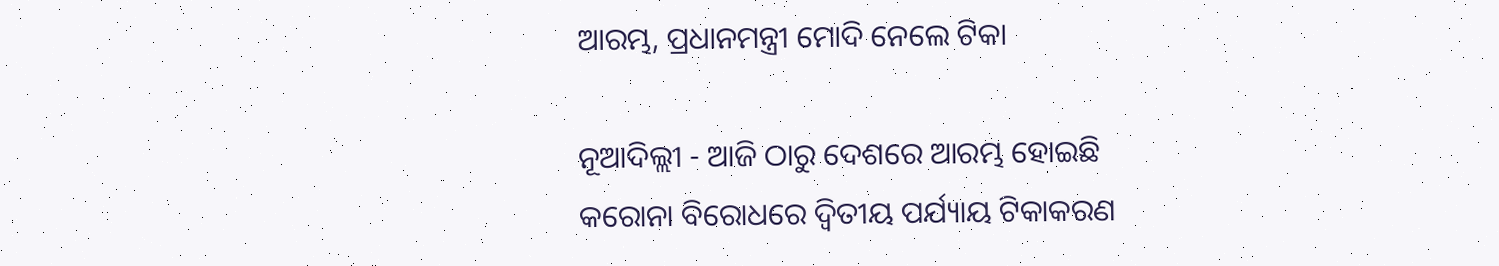ଆରମ୍ଭ, ପ୍ରଧାନମନ୍ତ୍ରୀ ମୋଦି ନେଲେ ଟିକା

ନୂଆଦିଲ୍ଲୀ - ଆଜି ଠାରୁ ଦେଶରେ ଆରମ୍ଭ ହୋଇଛି କରୋନା ବିରୋଧରେ ଦ୍ୱିତୀୟ ପର୍ଯ୍ୟାୟ ଟିକାକରଣ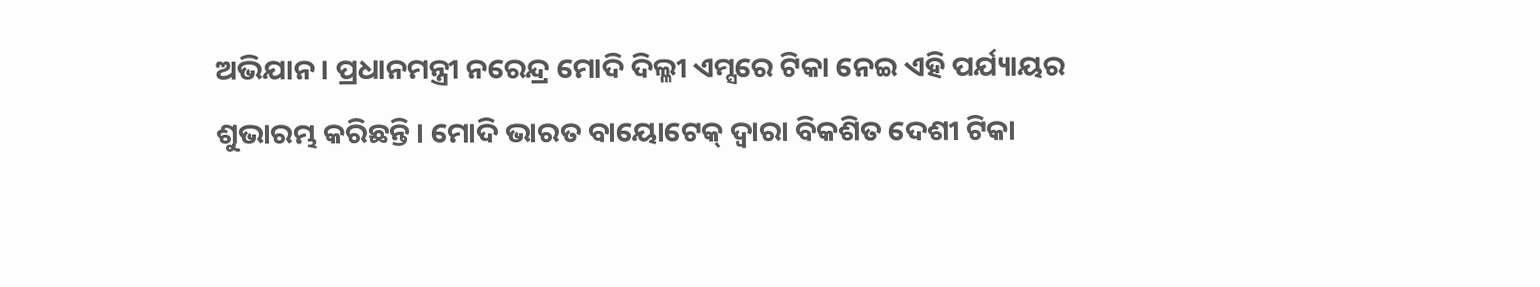ଅଭିଯାନ । ପ୍ରଧାନମନ୍ତ୍ରୀ ନରେନ୍ଦ୍ର ମୋଦି ଦିଲ୍ଳୀ ଏମ୍ସରେ ଟିକା ନେଇ ଏହି ପର୍ଯ୍ୟାୟର ଶୁଭାରମ୍ଭ କରିଛନ୍ତି । ମୋଦି ଭାରତ ବାୟୋଟେକ୍ ଦ୍ୱାରା ବିକଶିତ ଦେଶୀ ଟିକା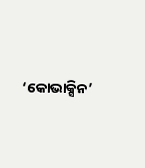‘କୋଭାକ୍ସିନ’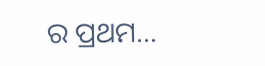ର ପ୍ରଥମ…